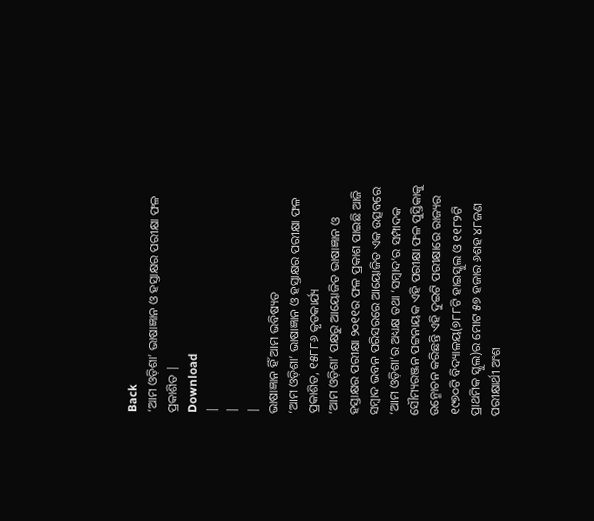Back
‘ଆମ ଓଡ଼ିଶା’ ଭାଷାଜ୍ଞାନ ଓ ହସ୍ତାକ୍ଷର ପରୀକ୍ଷା ଫଳ ପ୍ରକାଶିତ |
Download
|
|
|
ଭାଷାଜ୍ଞାନ ହିଁ ଆମ ଭବିଷ୍ୟତ
‘ଆମ ଓଡ଼ିଶା’ ଭାଷାଜ୍ଞାନ ଓ ହସ୍ତାକ୍ଷର ପରୀକ୍ଷା ଫଳ ପ୍ରକାଶିତ, ୧୫୮୮୬ କୃତକାର୍ଯ୍ୟ
‘ଆମ ଓଡ଼ିଶା’ ପକ୍ଷରୁ ଆୟୋଜିତ ଭାଷାଜ୍ଞାନ ଓ ହସ୍ତାକ୍ଷର ପରୀକ୍ଷା ୨୦୧୧ର ଫଳ ପ୍ରକାଶ ପାଇଛି ଆଜି ସମ୍ବାଦ ଭବନ ପରିସରରେ ଆୟୋଜିତ ଏକ ଉତ୍ସବରେ ‘ଆମ ଓଡ଼ିଶା’ର ଅଧ୍ୟକ୍ଷ ତଥା ‘ସମ୍ବାଦ’ର ସମ୍ପାଦକ ସୌମ୍ୟରଞ୍ଜନ ପଟ୍ଟନାୟକ ଏହି ପରୀକ୍ଷା ଫଳ ପୁସ୍ତିକାକୁ ଉନ୍ମୋଚନ କରିଛନ୍ତି ଏହି ଦୁଇଟି ପରୀକ୍ଷାରେ ରାଜ୍ୟର ୧୯୭୦ଟି ବିଦ୍ୟାଳୟ(୭୮୮ଟି ହାଇସ୍କୁଲ ଓ ୧୧୮୨ଟି ପ୍ରାଥମିକ ସ୍କୁଲ)ର ମୋଟ ୫୭ ହଜାର ୬ଶହ ୪୮ଜଣ ପରୀକ୍ଷାର୍ଥୀ ଅଂଶ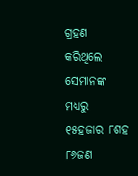ଗ୍ରହଣ କରିଥିଲେ ସେମାନଙ୍କ ମଧ୍ୟରୁ ୧୫ହଜାର ୮ଶହ ୮୬ଜଣ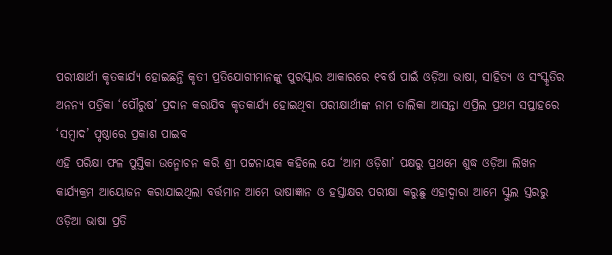ପରୀକ୍ଷାର୍ଥୀ କୃତକାର୍ଯ୍ୟ ହୋଇଛନ୍ତି କୃତୀ ପ୍ରତିଯୋଗୀମାନଙ୍କୁ ପୁରସ୍କାର ଆକାରରେ ୧ବର୍ଷ ପାଇଁ ଓଡ଼ିଆ ଭାଷା, ସାହିତ୍ୟ ଓ ସଂସ୍କୃତିର ଅନନ୍ୟ ପତ୍ରିକା ‘ପୌରୁଷ’ ପ୍ରଦାନ କରାଯିବ କୃତକାର୍ଯ୍ୟ ହୋଇଥିବା ପରୀକ୍ଷାର୍ଥୀଙ୍କ ନାମ ତାଲିକା ଆସନ୍ତା ଏପ୍ରିଲ ପ୍ରଥମ ସପ୍ତାହରେ ‘ସମ୍ବାଦ’ ପୃଷ୍ଠାରେ ପ୍ରକାଶ ପାଇବ
ଏହି ପରିକ୍ଷା ଫଳ ପୁସ୍ତିକା ଉନ୍ମୋଚନ କରି ଶ୍ରୀ ପଟ୍ଟନାୟକ କହିଲେ ଯେ ‘ଆମ ଓଡ଼ିଶା’ ପକ୍ଷରୁ ପ୍ରଥମେ ଶୁଦ୍ଧ ଓଡ଼ିଆ ଲିଖନ କାର୍ଯ୍ୟକ୍ରମ ଆୟୋଜନ କରାଯାଇଥିଲା ବର୍ତ୍ତମାନ ଆମେ ଭାଷାଜ୍ଞାନ ଓ ହସ୍ତାକ୍ଷର ପରୀକ୍ଷା କରୁଛୁ ଏହାଦ୍ବାରା ଆମେ ସ୍କୁଲ ସ୍ତରରୁ ଓଡ଼ିଆ ଭାଷା ପ୍ରତି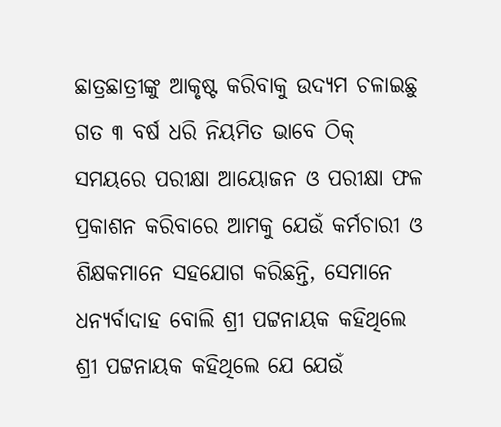ଛାତ୍ରଛାତ୍ରୀଙ୍କୁ ଆକୃଷ୍ଟ କରିବାକୁ ଉଦ୍ୟମ ଚଳାଇଛୁ ଗତ ୩ ବର୍ଷ ଧରି ନିୟମିତ ଭାବେ ଠିକ୍ ସମୟରେ ପରୀକ୍ଷା ଆୟୋଜନ ଓ ପରୀକ୍ଷା ଫଳ ପ୍ରକାଶନ କରିବାରେ ଆମକୁ ଯେଉଁ କର୍ମଚାରୀ ଓ ଶିକ୍ଷକମାନେ ସହଯୋଗ କରିଛନ୍ତି, ସେମାନେ ଧନ୍ୟର୍ବାଦାହ ବୋଲି ଶ୍ରୀ ପଟ୍ଟନାୟକ କହିଥିଲେ
ଶ୍ରୀ ପଟ୍ଟନାୟକ କହିଥିଲେ ଯେ ଯେଉଁ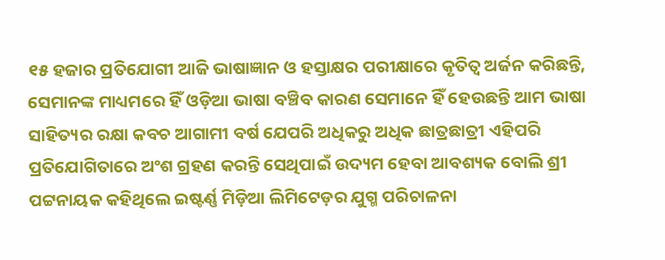୧୫ ହଜାର ପ୍ରତିଯୋଗୀ ଆଜି ଭାଷାଜ୍ଞାନ ଓ ହସ୍ତାକ୍ଷର ପରୀକ୍ଷାରେ କୃତିତ୍ବ ଅର୍ଜନ କରିଛନ୍ତି, ସେମାନଙ୍କ ମାଧ୍ୟମରେ ହିଁ ଓଡ଼ିଆ ଭାଷା ବଞ୍ଚିବ କାରଣ ସେମାନେ ହିଁ ହେଉଛନ୍ତି ଆମ ଭାଷା ସାହିତ୍ୟର ରକ୍ଷା କବଚ ଆଗାମୀ ବର୍ଷ ଯେପରି ଅଧିକରୁ ଅଧିକ ଛାତ୍ରଛାତ୍ରୀ ଏହିପରି ପ୍ରତିଯୋଗିତାରେ ଅଂଶ ଗ୍ରହଣ କରନ୍ତି ସେଥିପାଇଁ ଉଦ୍ୟମ ହେବା ଆବଶ୍ୟକ ବୋଲି ଶ୍ରୀ ପଟ୍ଟନାୟକ କହିଥିଲେ ଇଷ୍ଟର୍ଣ୍ଣ ମିଡ଼ିଆ ଲିମିଟେଡ଼ର ଯୁଗ୍ମ ପରିଚାଳନା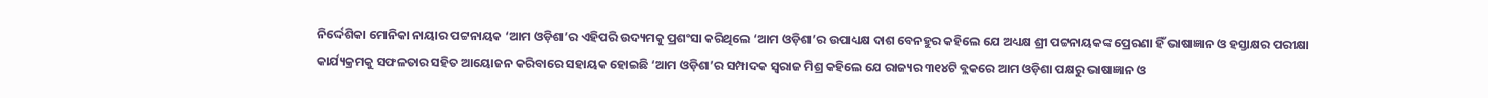ନିର୍ଦ୍ଦେଶିକା ମୋନିକା ନାୟାର ପଟ୍ଟନାୟକ ‘ଆମ ଓଡ଼ିଶା’ର ଏହିପରି ଉଦ୍ୟମକୁ ପ୍ରଶଂସା କରିଥିଲେ ‘ଆମ ଓଡ଼ିଶା’ର ଉପାଧ୍ୟକ୍ଷ ଦାଶ ବେନହୁର କହିଲେ ଯେ ଅଧ୍ୟକ୍ଷ ଶ୍ରୀ ପଟ୍ଟନାୟକଙ୍କ ପ୍ରେରଣା ହିଁ ଭାଷାଜ୍ଞାନ ଓ ହସ୍ତାକ୍ଷର ପରୀକ୍ଷା କାର୍ଯ୍ୟକ୍ରମକୁ ସଫଳତାର ସହିତ ଆୟୋଜନ କରିବାରେ ସହାୟକ ହୋଇଛି ‘ଆମ ଓଡ଼ିଶା’ର ସମ୍ପାଦକ ସ୍ବରାଜ ମିଶ୍ର କହିଲେ ଯେ ରାଜ୍ୟର ୩୧୪ଟି ବ୍ଲକରେ ଆମ ଓଡ଼ିଶା ପକ୍ଷରୁ ଭାଷାଜ୍ଞାନ ଓ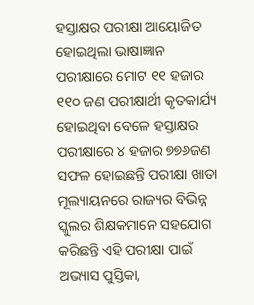ହସ୍ତାକ୍ଷର ପରୀକ୍ଷା ଆୟୋଜିତ ହୋଇଥିଲା ଭାଷାଜ୍ଞାନ ପରୀକ୍ଷାରେ ମୋଟ ୧୧ ହଜାର ୧୧୦ ଜଣ ପରୀକ୍ଷାର୍ଥୀ କୃତକାର୍ଯ୍ୟ ହୋଇଥିବା ବେଳେ ହସ୍ତାକ୍ଷର ପରୀକ୍ଷାରେ ୪ ହଜାର ୭୭୬ଜଣ ସଫଳ ହୋଇଛନ୍ତି ପରୀକ୍ଷା ଖାତା ମୂଲ୍ୟାୟନରେ ରାଜ୍ୟର ବିଭିନ୍ନ ସ୍କୁଲର ଶିକ୍ଷକମାନେ ସହଯୋଗ କରିଛନ୍ତି ଏହି ପରୀକ୍ଷା ପାଇଁ ଅଭ୍ୟାସ ପୁସ୍ତିକା,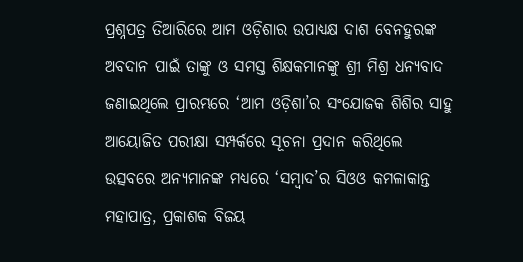ପ୍ରଶ୍ନପତ୍ର ତିଆରିରେ ଆମ ଓଡ଼ିଶାର ଉପାଧ୍ୟକ୍ଷ ଦାଶ ବେନହୁରଙ୍କ ଅବଦାନ ପାଇଁ ତାଙ୍କୁ ଓ ସମସ୍ତ ଶିକ୍ଷକମାନଙ୍କୁ ଶ୍ରୀ ମିଶ୍ର ଧନ୍ୟବାଦ ଜଣାଇଥିଲେ ପ୍ରାରମ୍ଭରେ ‘ଆମ ଓଡ଼ିଶା’ର ସଂଯୋଜକ ଶିଶିର ସାହୁ ଆୟୋଜିତ ପରୀକ୍ଷା ସମ୍ପର୍କରେ ସୂଚନା ପ୍ରଦାନ କରିଥିଲେ ଉତ୍ସବରେ ଅନ୍ୟମାନଙ୍କ ମଧ୍ୟରେ ‘ସମ୍ବାଦ’ର ସିଓଓ କମଳାକାନ୍ତ ମହାପାତ୍ର, ପ୍ରକାଶକ ବିଜୟ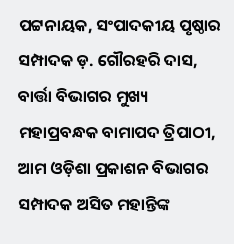ପଟ୍ଟନାୟକ, ସଂପାଦକୀୟ ପୃଷ୍ଠାର ସମ୍ପାଦକ ଡ଼. ଗୌରହରି ଦାସ, ବାର୍ତ୍ତା ବିଭାଗର ମୁଖ୍ୟ ମହାପ୍ରବନ୍ଧକ ବାମାପଦ ତ୍ରିପାଠୀ, ଆମ ଓଡ଼ିଶା ପ୍ରକାଶନ ବିଭାଗର ସମ୍ପାଦକ ଅସିତ ମହାନ୍ତିଙ୍କ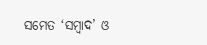ସମେତ ‘ସମ୍ବାଦ’ ଓ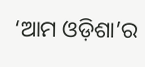‘ଆମ ଓଡ଼ିଶା’ର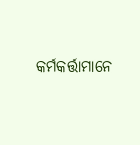କର୍ମକର୍ତ୍ତାମାନେ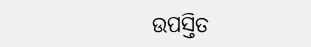ଉପସ୍ତିତ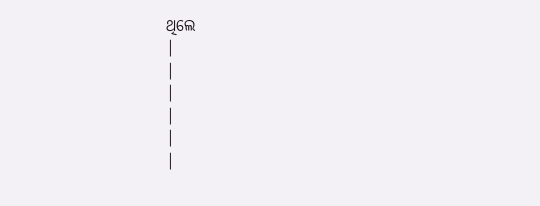ଥିଲେ
|
|
|
|
|
|